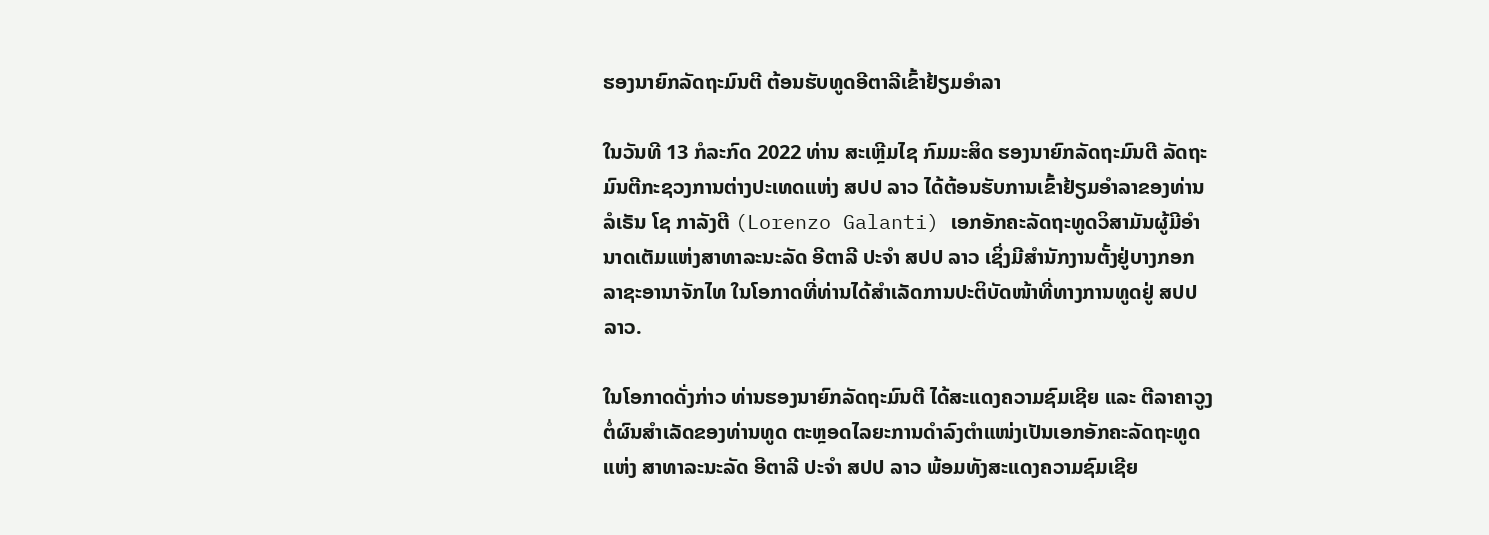ຮອງນາຍົກລັດຖະມົນຕີ ຕ້ອນຮັບທູດອີຕາລີເຂົ້າຢ້ຽມອຳລາ

ໃນວັນທີ 13 ກໍລະກົດ 2022 ທ່ານ ສະເຫຼີມໄຊ ກົມມະສິດ ຮອງນາຍົກລັດຖະມົນຕີ ລັດຖະມົນຕີກະຊວງການຕ່າງປະເທດແຫ່ງ ສປປ ລາວ ໄດ້ຕ້ອນຮັບການເຂົ້າຢ້ຽມອຳລາຂອງທ່ານ ລໍເຣັນ ໂຊ ກາລັງຕີ (Lorenzo Galanti) ເອກອັກຄະລັດຖະທູດວິສາມັນຜູ້ມີອຳນາດເຕັມແຫ່ງສາທາລະນະລັດ ອີຕາລີ ປະຈໍາ ສປປ ລາວ ເຊິ່ງມີສຳນັກງານຕັ້ງຢູ່ບາງກອກ ລາຊະອານາຈັກໄທ ໃນໂອກາດທີ່ທ່ານໄດ້ສໍາເລັດການປະຕິບັດໜ້າທີ່ທາງການທູດຢູ່ ສປປ ລາວ.

ໃນໂອກາດດັ່ງກ່າວ ທ່ານຮອງນາຍົກລັດຖະມົນຕີ ໄດ້ສະແດງຄວາມຊົມເຊີຍ ແລະ ຕີລາຄາວູງຕໍ່ຜົນສຳເລັດຂອງທ່ານທູດ ຕະຫຼອດໄລຍະການດຳລົງຕຳແໜ່ງເປັນເອກອັກຄະລັດຖະທູດແຫ່ງ ສາທາລະນະລັດ ອີຕາລີ ປະຈຳ ສປປ ລາວ ພ້ອມທັງສະແດງຄວາມຊົມເຊີຍ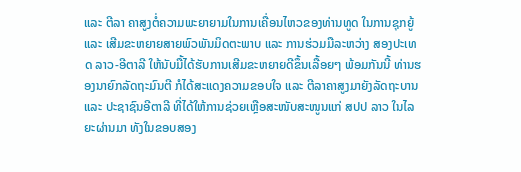ແລະ ຕີລາ ຄາສູງຕໍ່ຄວາມພະຍາຍາມໃນການເຄື່ອນໄຫວຂອງທ່ານທູດ ໃນການຊຸກຍູ້ ແລະ ເສີມຂະຫຍາຍສາຍພົວພັນມິດຕະພາບ ແລະ ການຮ່ວມມືລະຫວ່າງ ສອງປະເທດ ລາວ-ອີຕາລີ ໃຫ້ນັບມື້ໄດ້ຮັບການເສີມຂະຫຍາຍດີຂຶ້ນເລື້ອຍໆ ພ້ອມກັນນີ້ ທ່ານຮອງນາຍົກລັດຖະມົນຕີ ກໍໄດ້ສະແດງຄວາມຂອບໃຈ ແລະ ຕີລາຄາສູງມາຍັງລັດຖະບານ ແລະ ປະຊາຊົນອີຕາລີ ທີ່ໄດ້ໃຫ້ການຊ່ວຍເຫຼືອສະໜັບສະໜູນແກ່ ສປປ ລາວ ໃນໄລຍະຜ່ານມາ ທັງໃນຂອບສອງ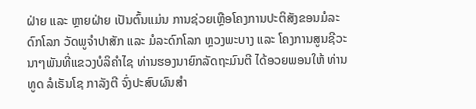ຝ່າຍ ແລະ ຫຼາຍຝ່າຍ ເປັນຕົ້ນແມ່ນ ການຊ່ວຍເຫຼືອໂຄງການປະຕິສັງຂອນມໍລະດົກໂລກ ວັດພູຈຳປາສັກ ແລະ ມໍລະດົກໂລກ ຫຼວງພະບາງ ແລະ ໂຄງການສູນຊີວະນາໆພັນທີ່ແຂວງບໍລິຄໍາໄຊ ທ່ານຮອງນາຍົກລັດຖະມົນຕີ ໄດ້ອວຍພອນໃຫ້ ທ່ານທູດ ລໍເຣັນໂຊ ກາລັງຕີ ຈົ່ງປະສົບຜົນສຳ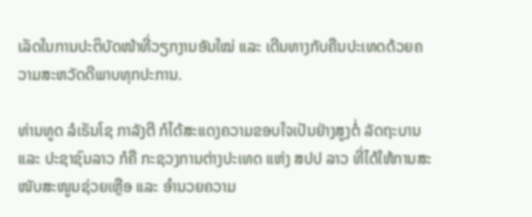ເລັດໃນການປະຕິບັດໜ້າທີ່ວຽກງານອັນໃໝ່ ແລະ ເດີນທາງກັບຄືນປະເທດດ້ວຍຄວາມສະຫວັດດີພາບທຸກປະການ.

ທ່ານທູດ ລໍເຣັນໂຊ ກາລັງຕີ ກໍໄດ້ສະແດງຄວາມຂອບໃຈເປັນຢ່າງສູງຕໍ່ ລັດຖະບານ ແລະ ປະຊາຊົນລາວ ກໍຄື ກະຊວງການຕ່າງປະເທດ ແຫ່ງ ສປປ ລາວ ທີ່ໄດ້ໃຫ້ການສະໜັບສະໜູນຊ່ວຍເຫຼືອ ແລະ ອໍານວຍຄວາມ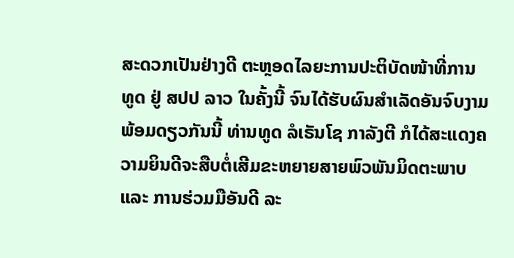ສະດວກເປັນຢ່າງດີ ຕະຫຼອດໄລຍະການປະຕິບັດໜ້າທີ່ການ ທູດ ຢູ່ ສປປ ລາວ ໃນຄັ້ງນີ້ ຈົນໄດ້ຮັບຜົນສໍາເລັດອັນຈົບງາມ ພ້ອມດຽວກັນນີ້ ທ່ານທູດ ລໍເຣັນໂຊ ກາລັງຕີ ກໍໄດ້ສະແດງຄວາມຍິນດີຈະສືບຕໍ່ເສີມຂະຫຍາຍສາຍພົວພັນມິດຕະພາບ ແລະ ການຮ່ວມມືອັນດີ ລະ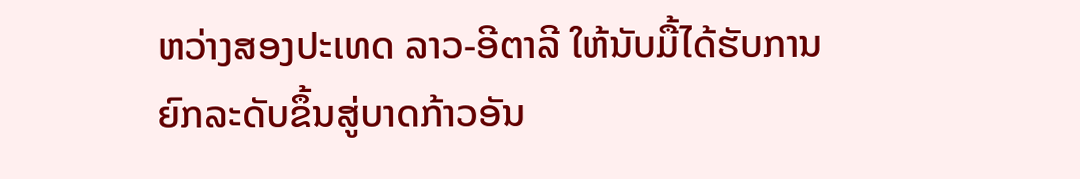ຫວ່າງສອງປະເທດ ລາວ-ອີຕາລີ ໃຫ້ນັບມື້ໄດ້ຮັບການຍົກລະດັບຂຶ້ນສູ່ບາດກ້າວອັນ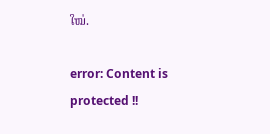ໃໝ່.

error: Content is protected !!